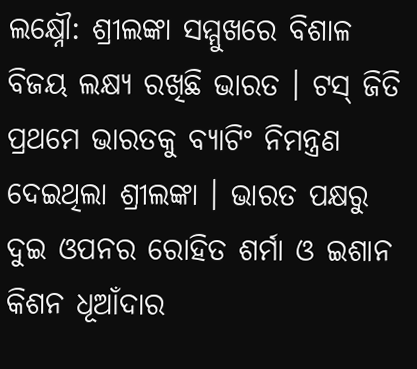ଲକ୍ଷ୍ନୌ: ଶ୍ରୀଲଙ୍କା ସମ୍ମୁଖରେ ବିଶାଳ ବିଜୟ ଲକ୍ଷ୍ୟ ରଖିଛି ଭାରତ । ଟସ୍ ଜିତି ପ୍ରଥମେ ଭାରତକୁ ବ୍ୟାଟିଂ ନିମନ୍ତ୍ରଣ ଦେଇଥିଲା ଶ୍ରୀଲଙ୍କା । ଭାରତ ପକ୍ଷରୁ ଦୁଇ ଓପନର ରୋହିତ ଶର୍ମା ଓ ଇଶାନ କିଶନ ଧୂଆଁଦାର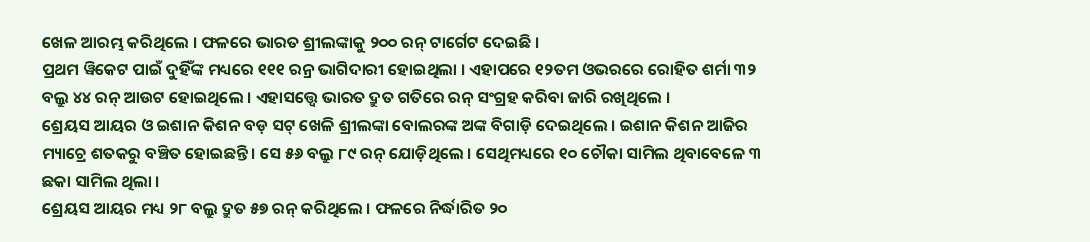ଖେଳ ଆରମ୍ଭ କରିଥିଲେ । ଫଳରେ ଭାରତ ଶ୍ରୀଲଙ୍କାକୁ ୨୦୦ ରନ୍ ଟାର୍ଗେଟ ଦେଇଛି ।
ପ୍ରଥମ ୱିକେଟ ପାଇଁ ଦୁହିଁଙ୍କ ମଧ୍ୟରେ ୧୧୧ ରନ୍ର ଭାଗିଦାରୀ ହୋଇଥିଲା । ଏହାପରେ ୧୨ତମ ଓଭରରେ ରୋହିତ ଶର୍ମା ୩୨ ବଲ୍ରୁ ୪୪ ରନ୍ ଆଉଟ ହୋଇଥିଲେ । ଏହାସତ୍ତ୍ବେ ଭାରତ ଦ୍ରୁତ ଗତିରେ ରନ୍ ସଂଗ୍ରହ କରିବା ଜାରି ରଖିଥିଲେ ।
ଶ୍ରେୟସ ଆୟର ଓ ଇଶାନ କିଶନ ବଡ଼ ସଟ୍ ଖେଳି ଶ୍ରୀଲଙ୍କା ବୋଲରଙ୍କ ଅଙ୍କ ବିଗାଡ଼ି ଦେଇଥିଲେ । ଇଶାନ କିଶନ ଆଜିର ମ୍ୟାଚ୍ରେ ଶତକରୁ ବଞ୍ଚିତ ହୋଇଛନ୍ତି । ସେ ୫୬ ବଲ୍ରୁ ୮୯ ରନ୍ ଯୋଡ଼ିଥିଲେ । ସେଥିମଧ୍ୟରେ ୧୦ ଚୌକା ସାମିଲ ଥିବାବେଳେ ୩ ଛକା ସାମିଲ ଥିଲା ।
ଶ୍ରେୟସ ଆୟର ମଧ୍ୟ ୨୮ ବଲ୍ରୁ ଦ୍ରୁତ ୫୭ ରନ୍ କରିଥିଲେ । ଫଳରେ ନିର୍ଦ୍ଧାରିତ ୨୦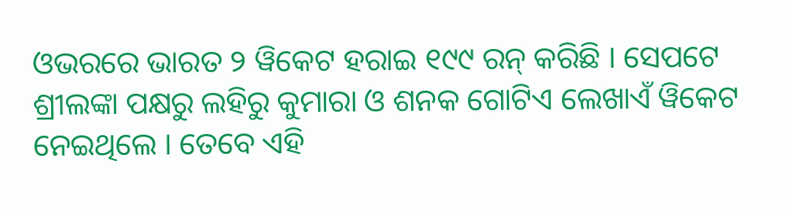ଓଭରରେ ଭାରତ ୨ ୱିକେଟ ହରାଇ ୧୯୯ ରନ୍ କରିଛି । ସେପଟେ ଶ୍ରୀଲଙ୍କା ପକ୍ଷରୁ ଲହିରୁ କୁମାରା ଓ ଶନକ ଗୋଟିଏ ଲେଖାଏଁ ୱିକେଟ ନେଇଥିଲେ । ତେବେ ଏହି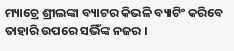ମ୍ୟାଚ୍ରେ ଶ୍ରୀଲଙ୍କା ବ୍ୟାଟର କିଭଳି ବ୍ୟାଟିଂ କରିବେ ତାହାରି ଉପରେ ସଭିଁଙ୍କ ନଜର ।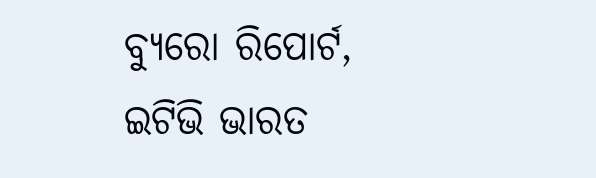ବ୍ୟୁରୋ ରିପୋର୍ଟ, ଇଟିଭି ଭାରତ